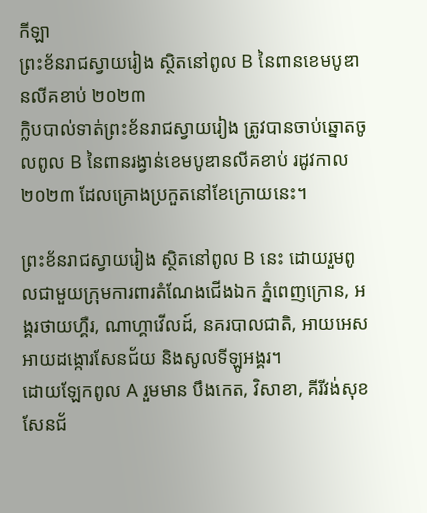កីឡា
ព្រះខ័នរាជស្វាយរៀង ស្ថិតនៅពូល B នៃពានខេមបូឌានលីគខាប់ ២០២៣
ក្លិបបាល់ទាត់ព្រះខ័នរាជស្វាយរៀង ត្រូវបានចាប់ឆ្នោតចូលពូល B នៃពានរង្វាន់ខេមបូឌានលីគខាប់ រដូវកាល ២០២៣ ដែលគ្រោងប្រកួតនៅខែក្រោយនេះ។

ព្រះខ័នរាជស្វាយរៀង ស្ថិតនៅពូល B នេះ ដោយរួមពូលជាមួយក្រុមការពារតំណែងជើងឯក ភ្នំពេញក្រោន, អង្គរថាយហ្គឺរ, ណាហ្គាវើលដ៍, នគរបាលជាតិ, អាយអេសអាយដង្កោរសែនជ័យ និងសូលទីឡូអង្គរ។
ដោយឡែកពូល A រួមមាន បឹងកេត, វិសាខា, គីរីវង់សុខសែនជ័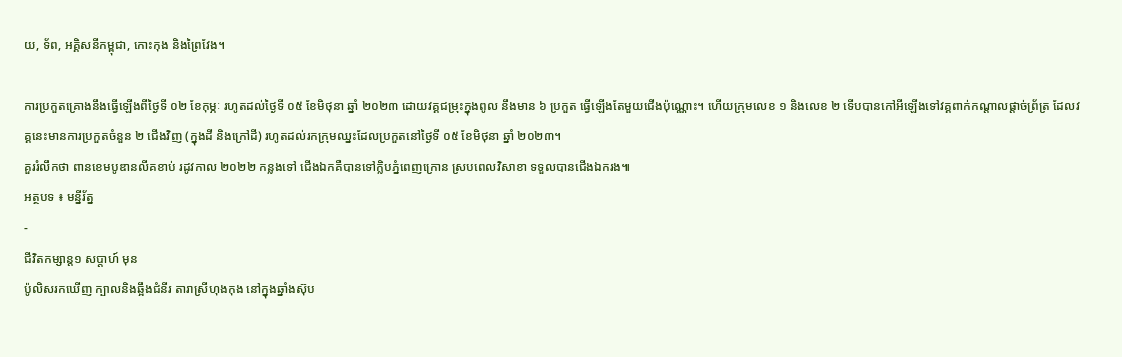យ, ទ័ព, អគ្គិសនីកម្ពុជា, កោះកុង និងព្រៃវែង។

ការប្រកួតគ្រោងនឹងធ្វើឡើងពីថ្ងៃទី ០២ ខែកុម្ភៈ រហូតដល់ថ្ងៃទី ០៥ ខែមិថុនា ឆ្នាំ ២០២៣ ដោយវគ្គជម្រុះក្នុងពូល នឹងមាន ៦ ប្រកួត ធ្វើឡើងតែមួយជើងប៉ុណ្ណោះ។ ហើយក្រុមលេខ ១ និងលេខ ២ ទើបបានកៅអីឡើងទៅវគ្គពាក់កណ្ដាលផ្ដាច់ព្រ័ត្រ ដែលវគ្គនេះមានការប្រកួតចំនួន ២ ជើងវិញ (ក្នុងដី និងក្រៅដី) រហូតដល់រកក្រុមឈ្នះដែលប្រកួតនៅថ្ងៃទី ០៥ ខែមិថុនា ឆ្នាំ ២០២៣។
គួររំលឹកថា ពានខេមបូឌានលីគខាប់ រដូវកាល ២០២២ កន្លងទៅ ជើងឯកគឺបានទៅក្លិបភ្នំពេញក្រោន ស្របពេលវិសាខា ទទួលបានជើងឯករង៕
អត្ថបទ ៖ មន្នីរ័ត្ន
-
ជីវិតកម្សាន្ដ១ សប្តាហ៍ មុន
ប៉ូលិសរកឃើញ ក្បាលនិងឆ្អឹងជំនីរ តារាស្រីហុងកុង នៅក្នុងឆ្នាំងស៊ុប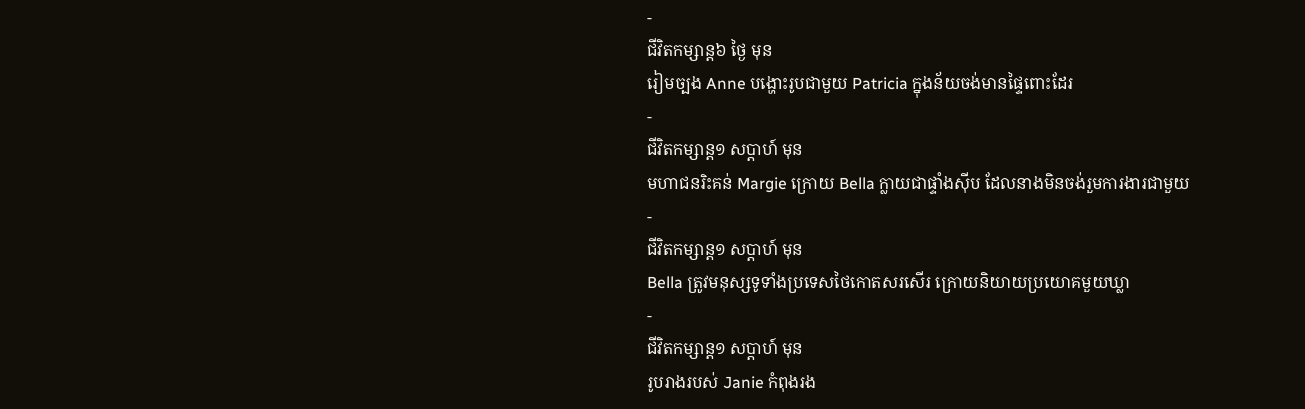-
ជីវិតកម្សាន្ដ៦ ថ្ងៃ មុន
រៀមច្បង Anne បង្ហោះរូបជាមួយ Patricia ក្នុងន័យចង់មានផ្ទៃពោះដែរ
-
ជីវិតកម្សាន្ដ១ សប្តាហ៍ មុន
មហាជនរិះគន់ Margie ក្រោយ Bella ក្លាយជាផ្ទាំងស៊ីប ដែលនាងមិនចង់រួមការងារជាមួយ
-
ជីវិតកម្សាន្ដ១ សប្តាហ៍ មុន
Bella ត្រូវមនុស្សទូទាំងប្រទេសថៃកោតសរសើរ ក្រោយនិយាយប្រយោគមួយឃ្លា
-
ជីវិតកម្សាន្ដ១ សប្តាហ៍ មុន
រូបរាងរបស់ Janie កំពុងរង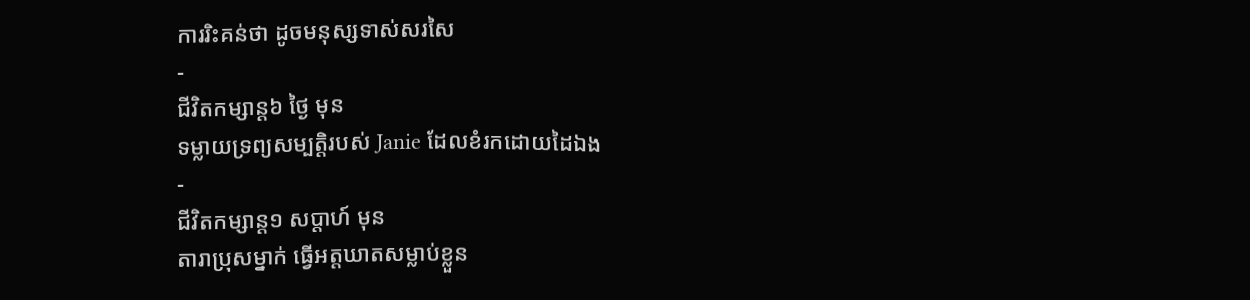ការរិះគន់ថា ដូចមនុស្សទាស់សរសៃ
-
ជីវិតកម្សាន្ដ៦ ថ្ងៃ មុន
ទម្លាយទ្រព្យសម្បត្តិរបស់ Janie ដែលខំរកដោយដៃឯង
-
ជីវិតកម្សាន្ដ១ សប្តាហ៍ មុន
តារាប្រុសម្នាក់ ធ្វើអត្តឃាតសម្លាប់ខ្លួន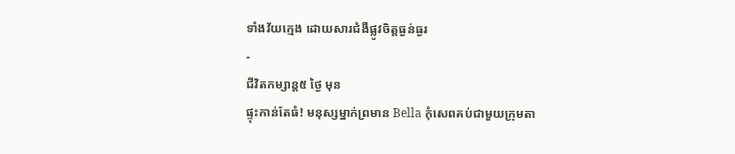ទាំងវ័យក្មេង ដោយសារជំងឺផ្លូវចិត្តធ្ងន់ធ្ងរ
-
ជីវិតកម្សាន្ដ៥ ថ្ងៃ មុន
ផ្ទុះកាន់តែធំ! មនុស្សម្នាក់ព្រមាន Bella កុំសេពគប់ជាមួយក្រុមតា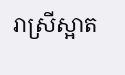រាស្រីស្អាត